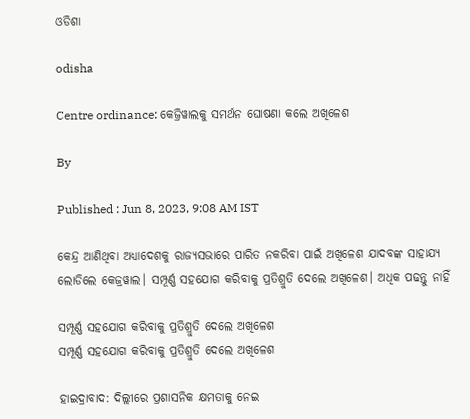ଓଡିଶା

odisha

Centre ordinance: କେଜ୍ରିୱାଲକୁ ସମର୍ଥନ ଘୋଷଣା କଲେ ଅଖିଳେଶ

By

Published : Jun 8, 2023, 9:08 AM IST

କେନ୍ଦ୍ର ଆଣିଥିବା ଅଧ୍ୟାଦେଶକୁ ରାଜ୍ୟସଭାରେ ପାରିତ ନକରିବା ପାଇଁ ଅଖିଳେଶ ଯାଦବଙ୍କ ସାହାଯ୍ୟ ଲୋଡିଲେ କେଜ୍ରୱାଲ। ସମ୍ପୂର୍ଣ୍ଣ ସହଯୋଗ କରିବାକୁ ପ୍ରତିଶ୍ରୁତି ଦେଲେ ଅଖିଳେଶ। ଅଧିକ ପଢନ୍ତୁ ନାହିଁ

ସମ୍ପୂର୍ଣ୍ଣ ସହଯୋଗ କରିବାକୁ ପ୍ରତିଶ୍ରୁତି ଦେଲେ ଅଖିଳେଶ
ସମ୍ପୂର୍ଣ୍ଣ ସହଯୋଗ କରିବାକୁ ପ୍ରତିଶ୍ରୁତି ଦେଲେ ଅଖିଳେଶ

ହାଇଦ୍ରାବାଦ: ଦିଲ୍ଲୀରେ ପ୍ରଶାସନିକ କ୍ଷମତାକୁ ନେଇ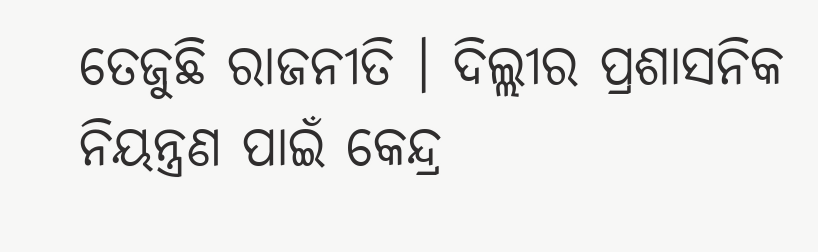ତେଜୁଛି ରାଜନୀତି । ଦିଲ୍ଲୀର ପ୍ରଶାସନିକ ନିୟନ୍ତ୍ରଣ ପାଇଁ କେନ୍ଦ୍ର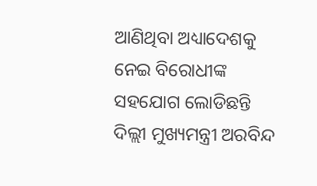ଆଣିଥିବା ଅଧ୍ୟାଦେଶକୁ ନେଇ ବିରୋଧୀଙ୍କ ସହଯୋଗ ଲୋଡିଛନ୍ତି ଦିଲ୍ଲୀ ମୁଖ୍ୟମନ୍ତ୍ରୀ ଅରବିନ୍ଦ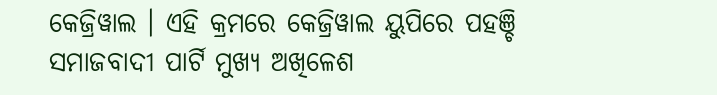କେଜ୍ରିୱାଲ । ଏହି କ୍ରମରେ କେଜ୍ରିୱାଲ ୟୁପିରେ ପହଞ୍ଚି ସମାଜବାଦୀ ପାର୍ଟି ମୁଖ୍ୟ ଅଖିଳେଶ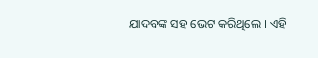ଯାଦବଙ୍କ ସହ ଭେଟ କରିଥିଲେ । ଏହି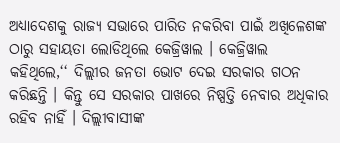ଅଧ୍ୟାଦେଶକୁ ରାଜ୍ୟ ସଭାରେ ପାରିତ ନକରିବା ପାଇଁ ଅଖିଳେଶଙ୍କ ଠାରୁ ସହାୟତା ଲୋଡିଥିଲେ କେଜ୍ରିୱାଲ । କେଜ୍ରିୱାଲ କହିଥିଲେ,‘‘ ଦିଲ୍ଲୀର ଜନତା ଭୋଟ ଦେଇ ସରକାର ଗଠନ କରିଛନ୍ତି । କିନ୍ତୁ ସେ ସରକାର ପାଖରେ ନିଷ୍ପତ୍ତି ନେବାର ଅଧିକାର ରହିବ ନାହିଁ । ଦିଲ୍ଲୀବାସୀଙ୍କ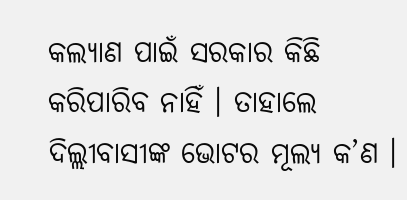କଲ୍ୟାଣ ପାଇଁ ସରକାର କିଛି କରିପାରିବ ନାହିଁ । ତାହାଲେ ଦିଲ୍ଲୀବାସୀଙ୍କ ଭୋଟର ମୂଲ୍ୟ କ’ଣ ।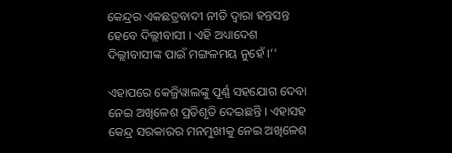କେନ୍ଦ୍ରର ଏକଛତ୍ରବାଦୀ ନୀତି ଦ୍ବାରା ହନ୍ତସନ୍ତ ହେବେ ଦିଲ୍ଲୀବାସୀ । ଏହି ଅଧ୍ୟାଦେଶ ଦିଲ୍ଲୀବାସୀଙ୍କ ପାଇଁ ମଙ୍ଗଳମୟ ନୁହେଁ ।’’

ଏହାପରେ କେଜ୍ରିୱାଲଙ୍କୁ ପୂର୍ଣ୍ଣ ସହଯୋଗ ଦେବା ନେଇ ଅଖିଳେଶ ପ୍ରତିଶୃତି ଦେଇଛନ୍ତି । ଏହାସହ କେନ୍ଦ୍ର ସରକାରର ମନମୁଖୀକୁ ନେଇ ଅଖିଳେଶ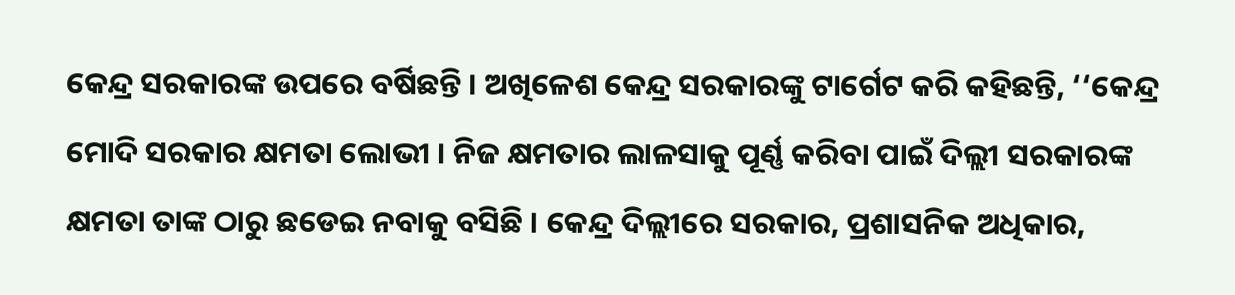କେନ୍ଦ୍ର ସରକାରଙ୍କ ଉପରେ ବର୍ଷିଛନ୍ତି । ଅଖିଳେଶ କେନ୍ଦ୍ର ସରକାରଙ୍କୁ ଟାର୍ଗେଟ କରି କହିଛନ୍ତି, ‘‘କେନ୍ଦ୍ର ମୋଦି ସରକାର କ୍ଷମତା ଲୋଭୀ । ନିଜ କ୍ଷମତାର ଲାଳସାକୁ ପୂର୍ଣ୍ଣ କରିବା ପାଇଁ ଦିଲ୍ଲୀ ସରକାରଙ୍କ କ୍ଷମତା ତାଙ୍କ ଠାରୁ ଛଡେଇ ନବାକୁ ବସିଛି । କେନ୍ଦ୍ର ଦିଲ୍ଲୀରେ ସରକାର, ପ୍ରଶାସନିକ ଅଧିକାର,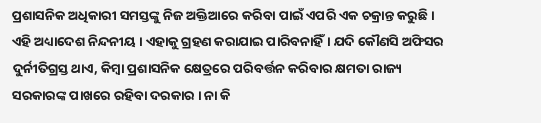ପ୍ରଶାସନିକ ଅଧିକାରୀ ସମସ୍ତଙ୍କୁ ନିଜ ଅକ୍ତିଆରେ କରିବା ପାଇଁ ଏପରି ଏକ ଚକ୍ରାନ୍ତ କରୁଛି । ଏହି ଅଧ୍ୟାଦେଶ ନିନ୍ଦନୀୟ । ଏହାକୁ ଗ୍ରହଣ କରାଯାଇ ପାରିବନାହିଁ। ଯଦି କୌଣସି ଅଫିସର ଦୁର୍ନୀତିଗ୍ରସ୍ତ ଥାଏ, କିମ୍ବା ପ୍ରଶାସନିକ କ୍ଷେତ୍ରରେ ପରିବର୍ତ୍ତନ କରିବାର କ୍ଷମତା ରାଜ୍ୟ ସରକାରଙ୍କ ପାଖରେ ରହିବା ଦରକାର । ନା କି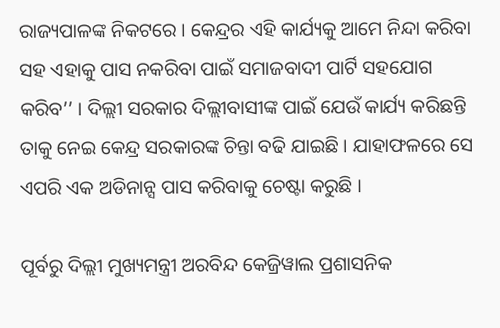ରାଜ୍ୟପାଳଙ୍କ ନିକଟରେ । କେନ୍ଦ୍ରର ଏହି କାର୍ଯ୍ୟକୁ ଆମେ ନିନ୍ଦା କରିବା ସହ ଏହାକୁ ପାସ ନକରିବା ପାଇଁ ସମାଜବାଦୀ ପାର୍ଟି ସହଯୋଗ କରିବ’’ । ଦିଲ୍ଲୀ ସରକାର ଦିଲ୍ଲୀବାସୀଙ୍କ ପାଇଁ ଯେଉଁ କାର୍ଯ୍ୟ କରିଛନ୍ତି ତାକୁ ନେଇ କେନ୍ଦ୍ର ସରକାରଙ୍କ ଚିନ୍ତା ବଢି ଯାଇଛି । ଯାହାଫଳରେ ସେ ଏପରି ଏକ ଅଡିନାନ୍ସ ପାସ କରିବାକୁ ଚେଷ୍ଟା କରୁଛି ।

ପୂର୍ବରୁ ଦିଲ୍ଲୀ ମୁଖ୍ୟମନ୍ତ୍ରୀ ଅରବିନ୍ଦ କେଜ୍ରିୱାଲ ପ୍ରଶାସନିକ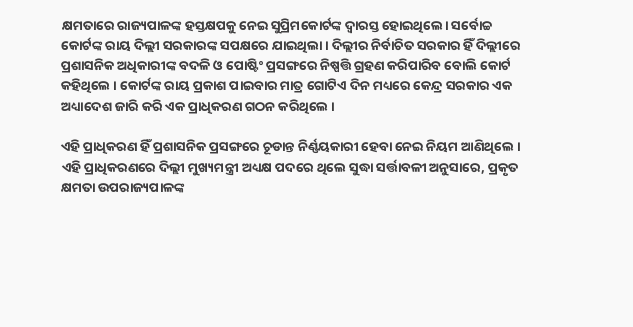କ୍ଷମତାରେ ରାଜ୍ୟପାଳଙ୍କ ହସ୍ତକ୍ଷପକୁ ନେଇ ସୁପ୍ରିମକୋର୍ଟଙ୍କ ଦ୍ବାରସ୍ତ ହୋଇଥିଲେ। ସର୍ବୋଚ୍ଚ କୋର୍ଟଙ୍କ ରାୟ ଦିଲ୍ଲୀ ସରକାରଙ୍କ ସପକ୍ଷରେ ଯାଇଥିଲା । ଦିଲ୍ଲୀର ନିର୍ବାଚିତ ସରକାର ହିଁ ଦିଲ୍ଲୀରେ ପ୍ରଶାସନିକ ଅଧିକାରୀଙ୍କ ବଦଳି ଓ ପୋଷ୍ଟିଂ ପ୍ରସଙ୍ଗରେ ନିଷ୍ପତ୍ତି ଗ୍ରହଣ କରିପାରିବ ବୋଲି କୋର୍ଟ କହିଥିଲେ । କୋର୍ଟଙ୍କ ରାୟ ପ୍ରକାଶ ପାଇବାର ମାତ୍ର ଗୋଟିଏ ଦିନ ମଧ୍ୟରେ କେନ୍ଦ୍ର ସରକାର ଏକ ଅଧ୍ୟାଦେଶ ଜାରି କରି ଏକ ପ୍ରାଧିକରଣ ଗଠନ କରିଥିଲେ ।

ଏହି ପ୍ରାଧିକରଣ ହିଁ ପ୍ରଶାସନିକ ପ୍ରସଙ୍ଗରେ ଚୂଡାନ୍ତ ନିର୍ଣ୍ଣୟକାରୀ ହେବା ନେଇ ନିୟମ ଆଣିଥିଲେ । ଏହି ପ୍ରାଧିକରଣରେ ଦିଲ୍ଲୀ ମୁଖ୍ୟମନ୍ତ୍ରୀ ଅଧ୍ୟକ୍ଷ ପଦରେ ଥିଲେ ସୁଦ୍ଧା ସର୍ତ୍ତାବଳୀ ଅନୁସାରେ, ପ୍ରକୃତ କ୍ଷମତା ଉପରାଜ୍ୟପାଳଙ୍କ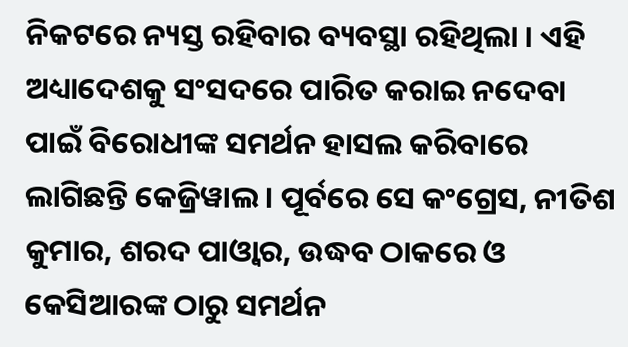ନିକଟରେ ନ୍ୟସ୍ତ ରହିବାର ବ୍ୟବସ୍ଥା ରହିଥିଲା । ଏହି ଅଧ୍ୟାଦେଶକୁ ସଂସଦରେ ପାରିତ କରାଇ ନଦେବା ପାଇଁ ବିରୋଧୀଙ୍କ ସମର୍ଥନ ହାସଲ କରିବାରେ ଲାଗିଛନ୍ତି କେଜ୍ରିୱାଲ । ପୂର୍ବରେ ସେ କଂଗ୍ରେସ, ନୀତିଶ କୁମାର, ଶରଦ ପାଓ୍ବାର, ଉଦ୍ଧବ ଠାକରେ ଓ କେସିଆରଙ୍କ ଠାରୁ ସମର୍ଥନ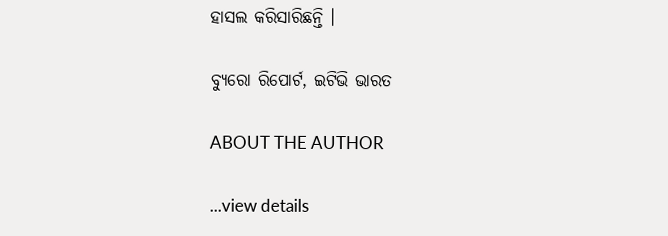ହାସଲ କରିସାରିଛନ୍ତି ।

ବ୍ୟୁରୋ ରିପୋର୍ଟ, ଇଟିଭି ଭାରତ

ABOUT THE AUTHOR

...view details